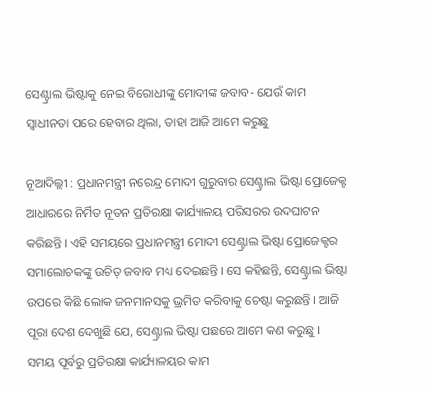ସେଣ୍ଟ୍ରାଲ ଭିଷ୍ଟାକୁ ନେଇ ବିରୋଧୀଙ୍କୁ ମୋଦୀଙ୍କ ଜବାବ- ଯେଉଁ କାମ ସ୍ୱାଧୀନତା ପରେ ହେବାର ଥିଲା, ତାହା ଆଜି ଆମେ କରୁଛୁ

ନୂଆଦିଲ୍ଲୀ : ପ୍ରଧାନମନ୍ତ୍ରୀ ନରେନ୍ଦ୍ର ମୋଦୀ ଗୁରୁବାର ସେଣ୍ଟ୍ରାଲ ଭିଷ୍ଟା ପ୍ରୋଜେକ୍ଟ ଆଧାରରେ ନିର୍ମିତ ନୂତନ ପ୍ରତିରକ୍ଷା କାର୍ଯ୍ୟାଳୟ ପରିସରର ଉଦଘାଟନ କରିଛନ୍ତି । ଏହି ସମୟରେ ପ୍ରଧାନମନ୍ତ୍ରୀ ମୋଦୀ ସେଣ୍ଟ୍ରାଲ ଭିଷ୍ଟା ପ୍ରୋଜେକ୍ଟର ସମାଲୋଚକଙ୍କୁ ଉଚିତ୍ ଜବାବ ମଧ୍ୟ ଦେଇଛନ୍ତି । ସେ କହିଛନ୍ତି, ସେଣ୍ଟ୍ରାଲ ଭିଷ୍ଟା ଉପରେ କିଛି ଲୋକ ଜନମାନସକୁ ଭ୍ରମିତ କରିବାକୁ ଚେଷ୍ଟା କରୁଛନ୍ତି । ଆଜି ପୂରା ଦେଶ ଦେଖୁଛି ଯେ, ସେଣ୍ଟ୍ରାଲ ଭିଷ୍ଟା ପଛରେ ଆମେ କଣ କରୁଛୁ । ସମୟ ପୂର୍ବରୁ ପ୍ରତିରକ୍ଷା କାର୍ଯ୍ୟାଳୟର କାମ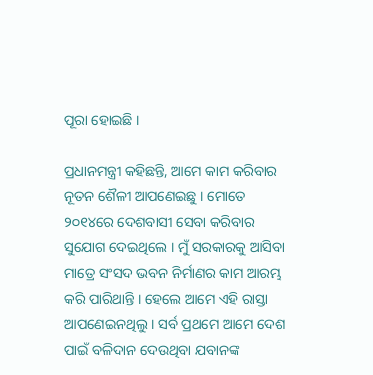ପୂରା ହୋଇଛି ।

ପ୍ରଧାନମନ୍ତ୍ରୀ କହିଛନ୍ତି, ଆମେ କାମ କରିବାର ନୂତନ ଶୈଳୀ ଆପଣେଇଛୁ । ମୋତେ ୨୦୧୪ରେ ଦେଶବାସୀ ସେବା କରିବାର ସୁଯୋଗ ଦେଇଥିଲେ । ମୁଁ ସରକାରକୁ ଆସିବା ମାତ୍ରେ ସଂସଦ ଭବନ ନିର୍ମାଣର କାମ ଆରମ୍ଭ କରି ପାରିଥାନ୍ତି । ହେଲେ ଆମେ ଏହି ରାସ୍ତା ଆପଣେଇନଥିଲୁ । ସର୍ବ ପ୍ରଥମେ ଆମେ ଦେଶ ପାଇଁ ବଳିଦାନ ଦେଉଥିବା ଯବାନଙ୍କ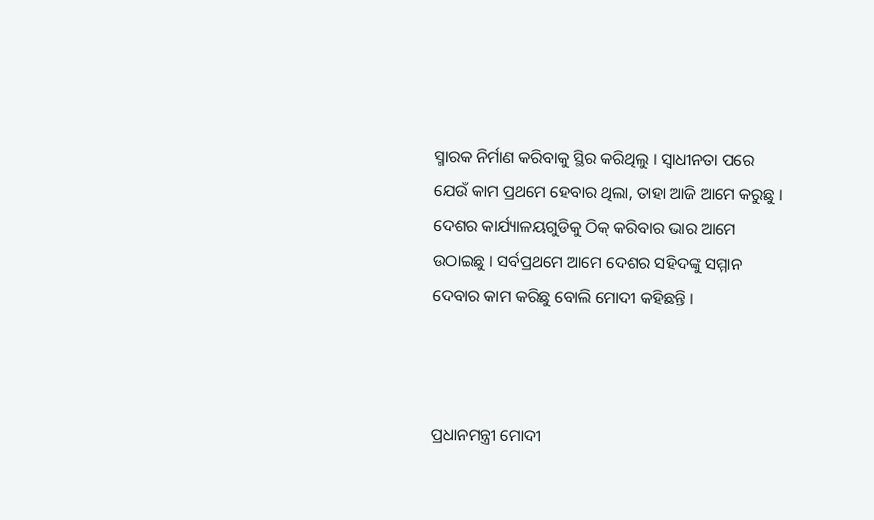ସ୍ମାରକ ନିର୍ମାଣ କରିବାକୁ ସ୍ଥିର କରିଥିଲୁ । ସ୍ୱାଧୀନତା ପରେ ଯେଉଁ କାମ ପ୍ରଥମେ ହେବାର ଥିଲା, ତାହା ଆଜି ଆମେ କରୁଛୁ । ଦେଶର କାର୍ଯ୍ୟାଳୟଗୁଡିକୁ ଠିକ୍ କରିବାର ଭାର ଆମେ ଉଠାଇଛୁ । ସର୍ବପ୍ରଥମେ ଆମେ ଦେଶର ସହିଦଙ୍କୁ ସମ୍ମାନ ଦେବାର କାମ କରିଛୁ ବୋଲି ମୋଦୀ କହିଛନ୍ତି ।



ପ୍ରଧାନମନ୍ତ୍ରୀ ମୋଦୀ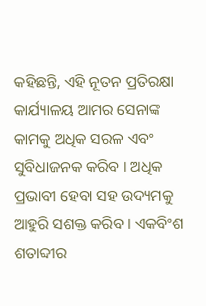କହିଛନ୍ତି, ଏହି ନୂତନ ପ୍ରତିରକ୍ଷା କାର୍ଯ୍ୟାଳୟ ଆମର ସେନାଙ୍କ କାମକୁ ଅଧିକ ସରଳ ଏବଂ ସୁବିଧାଜନକ କରିବ । ଅଧିକ ପ୍ରଭାବୀ ହେବା ସହ ଉଦ୍ୟମକୁ ଆହୁରି ସଶକ୍ତ କରିବ । ଏକବିଂଶ ଶତାବ୍ଦୀର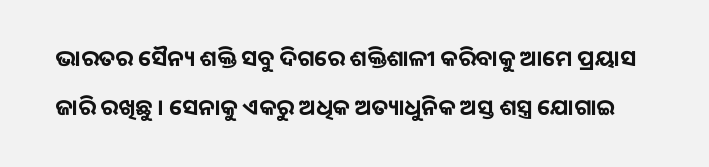ଭାରତର ସୈନ୍ୟ ଶକ୍ତି ସବୁ ଦିଗରେ ଶକ୍ତିଶାଳୀ କରିବାକୁ ଆମେ ପ୍ରୟାସ ଜାରି ରଖିଛୁ । ସେନାକୁ ଏକରୁ ଅଧିକ ଅତ୍ୟାଧୁନିକ ଅସ୍ତ ଶସ୍ତ୍ର ଯୋଗାଇ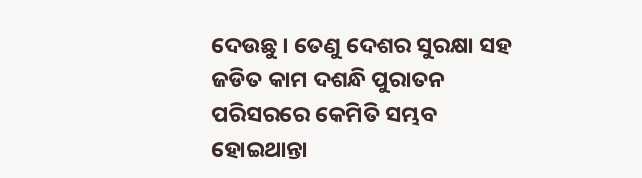ଦେଉଛୁ । ତେଣୁ ଦେଶର ସୁରକ୍ଷା ସହ ଜଡିତ କାମ ଦଶନ୍ଧି ପୁରାତନ ପରିସରରେ କେମିତି ସମ୍ଭବ ହୋଇଥାନ୍ତା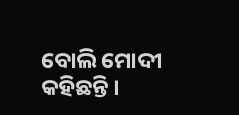ବୋଲି ମୋଦୀ କହିଛନ୍ତି ।